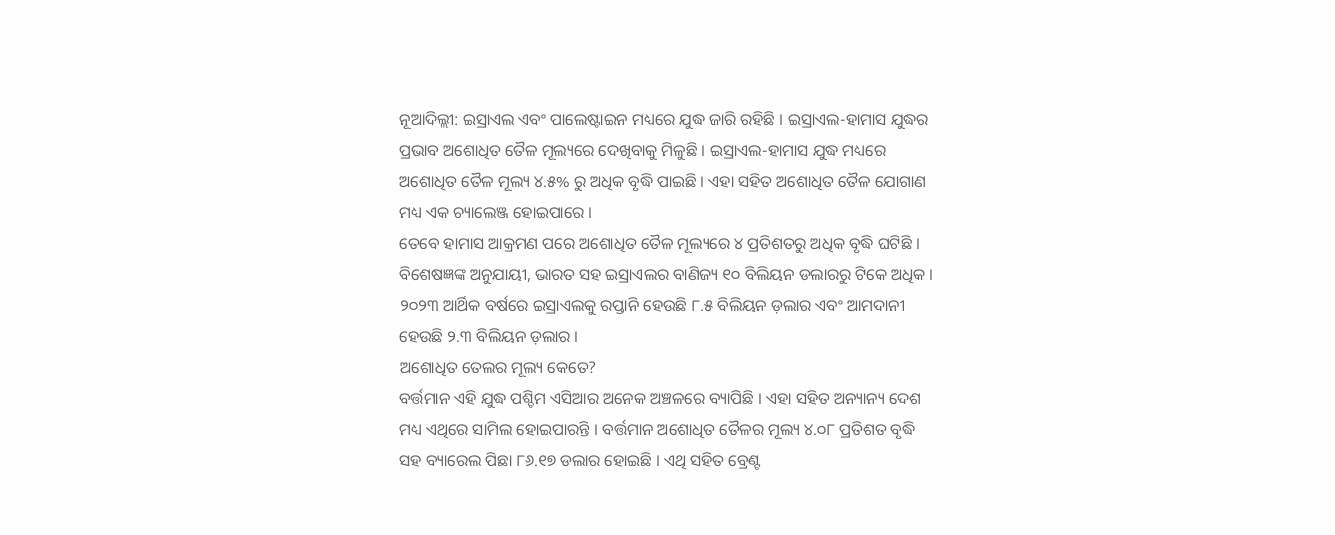ନୂଆଦିଲ୍ଲୀ: ଇସ୍ରାଏଲ ଏବଂ ପାଲେଷ୍ଟାଇନ ମଧ୍ୟରେ ଯୁଦ୍ଧ ଜାରି ରହିଛି । ଇସ୍ରାଏଲ-ହାମାସ ଯୁଦ୍ଧର ପ୍ରଭାବ ଅଶୋଧିତ ତୈଳ ମୂଲ୍ୟରେ ଦେଖିବାକୁ ମିଳୁଛି । ଇସ୍ରାଏଲ-ହାମାସ ଯୁଦ୍ଧ ମଧ୍ୟରେ ଅଶୋଧିତ ତୈଳ ମୂଲ୍ୟ ୪.୫% ରୁ ଅଧିକ ବୃଦ୍ଧି ପାଇଛି । ଏହା ସହିତ ଅଶୋଧିତ ତୈଳ ଯୋଗାଣ ମଧ୍ୟ ଏକ ଚ୍ୟାଲେଞ୍ଜ ହୋଇପାରେ ।
ତେବେ ହାମାସ ଆକ୍ରମଣ ପରେ ଅଶୋଧିତ ତୈଳ ମୂଲ୍ୟରେ ୪ ପ୍ରତିଶତରୁ ଅଧିକ ବୃଦ୍ଧି ଘଟିଛି । ବିଶେଷଜ୍ଞଙ୍କ ଅନୁଯାୟୀ, ଭାରତ ସହ ଇସ୍ରାଏଲର ବାଣିଜ୍ୟ ୧୦ ବିଲିୟନ ଡଲାରରୁ ଟିକେ ଅଧିକ । ୨୦୨୩ ଆର୍ଥିକ ବର୍ଷରେ ଇସ୍ରାଏଲକୁ ରପ୍ତାନି ହେଉଛି ୮.୫ ବିଲିୟନ ଡ଼ଲାର ଏବଂ ଆମଦାନୀ ହେଉଛି ୨.୩ ବିଲିୟନ ଡ଼ଲାର ।
ଅଶୋଧିତ ତେଲର ମୂଲ୍ୟ କେତେ?
ବର୍ତ୍ତମାନ ଏହି ଯୁଦ୍ଧ ପଶ୍ଚିମ ଏସିଆର ଅନେକ ଅଞ୍ଚଳରେ ବ୍ୟାପିଛି । ଏହା ସହିତ ଅନ୍ୟାନ୍ୟ ଦେଶ ମଧ୍ୟ ଏଥିରେ ସାମିଲ ହୋଇପାରନ୍ତି । ବର୍ତ୍ତମାନ ଅଶୋଧିତ ତୈଳର ମୂଲ୍ୟ ୪.୦୮ ପ୍ରତିଶତ ବୃଦ୍ଧି ସହ ବ୍ୟାରେଲ ପିଛା ୮୬.୧୭ ଡଲାର ହୋଇଛି । ଏଥି ସହିତ ବ୍ରେଣ୍ଟ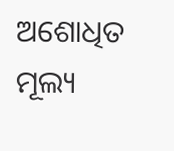ଅଶୋଧିତ ମୂଲ୍ୟ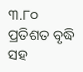୩.୮୦ ପ୍ରତିଶତ ବୃଦ୍ଧି ସହ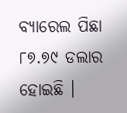ବ୍ୟାରେଲ ପିଛା ୮୭.୭୯ ଡଲାର ହୋଇଛି ।